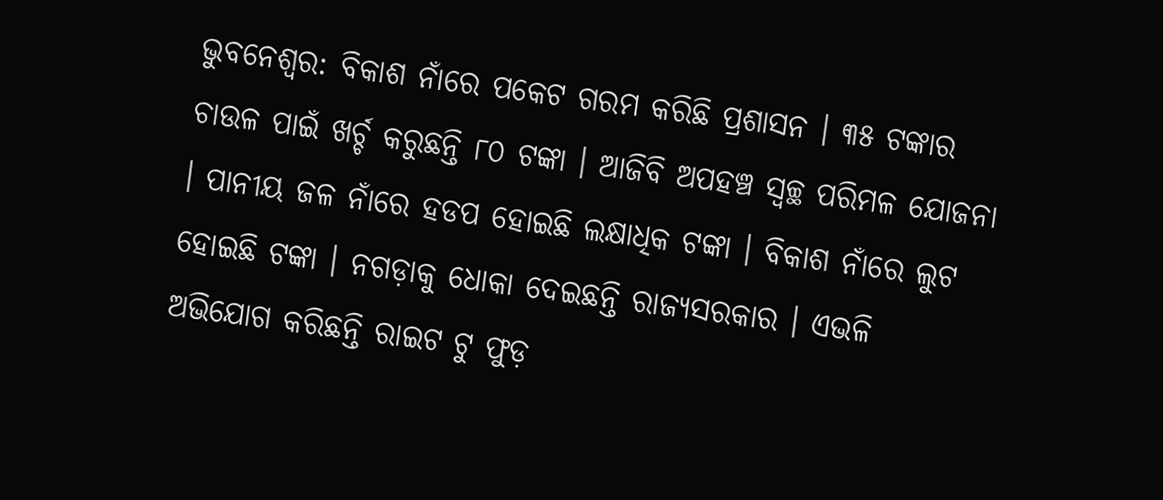ଭୁବନେଶ୍ବର: ବିକାଶ ନାଁରେ ପକେଟ ଗରମ କରିଛି ପ୍ରଶାସନ । ୩୫ ଟଙ୍କାର ଚାଉଳ ପାଇଁ ଖର୍ଚ୍ଚ କରୁଛନ୍ତି ୮୦ ଟଙ୍କା । ଆଜିବି ଅପହଞ୍ଚ ସ୍ବଚ୍ଛ ପରିମଳ ଯୋଜନା । ପାନୀୟ ଜଳ ନାଁରେ ହଡପ ହୋଇଛି ଲକ୍ଷାଧିକ ଟଙ୍କା । ବିକାଶ ନାଁରେ ଲୁଟ ହୋଇଛି ଟଙ୍କା । ନଗଡ଼ାକୁ ଧୋକା ଦେଇଛନ୍ତି ରାଜ୍ୟସରକାର । ଏଭଳି ଅଭିଯୋଗ କରିଛନ୍ତି ରାଇଟ ଟୁ ଫୁଡ଼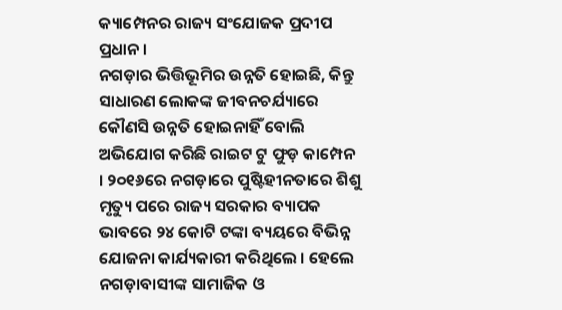କ୍ୟାମ୍ପେନର ରାଜ୍ୟ ସଂଯୋଜକ ପ୍ରଦୀପ ପ୍ରଧାନ ।
ନଗଡ଼ାର ଭିତ୍ତିଭୂମିର ଉନ୍ନତି ହୋଇଛି, କିନ୍ତୁ ସାଧାରଣ ଲୋକଙ୍କ ଜୀବନଚର୍ଯ୍ୟାରେ କୌଣସି ଉନ୍ନତି ହୋଇନାହିଁ ବୋଲି ଅଭିଯୋଗ କରିଛି ରାଇଟ ଟୁ ଫୁଡ଼ କାମ୍ପେନ । ୨୦୧୬ରେ ନଗଡ଼ାରେ ପୁଷ୍ଟିହୀନତାରେ ଶିଶୁ ମୃତ୍ୟୁ ପରେ ରାଜ୍ୟ ସରକାର ବ୍ୟାପକ ଭାବରେ ୨୪ କୋଟି ଟଙ୍କା ବ୍ୟୟରେ ବିଭିନ୍ନ ଯୋଜନା କାର୍ଯ୍ୟକାରୀ କରିଥିଲେ । ହେଲେ ନଗଡ଼ାବାସୀଙ୍କ ସାମାଜିକ ଓ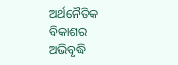ଅର୍ଥନୈତିକ ବିକାଶର ଅଭିବୃଦ୍ଧି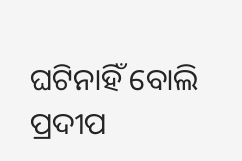ଘଟିନାହିଁ ବୋଲି ପ୍ରଦୀପ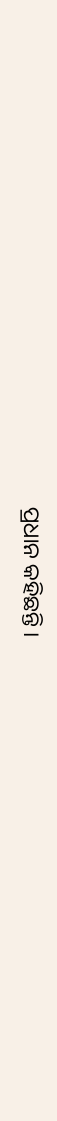ପ୍ରଧାନ କହିଛନ୍ତି ।